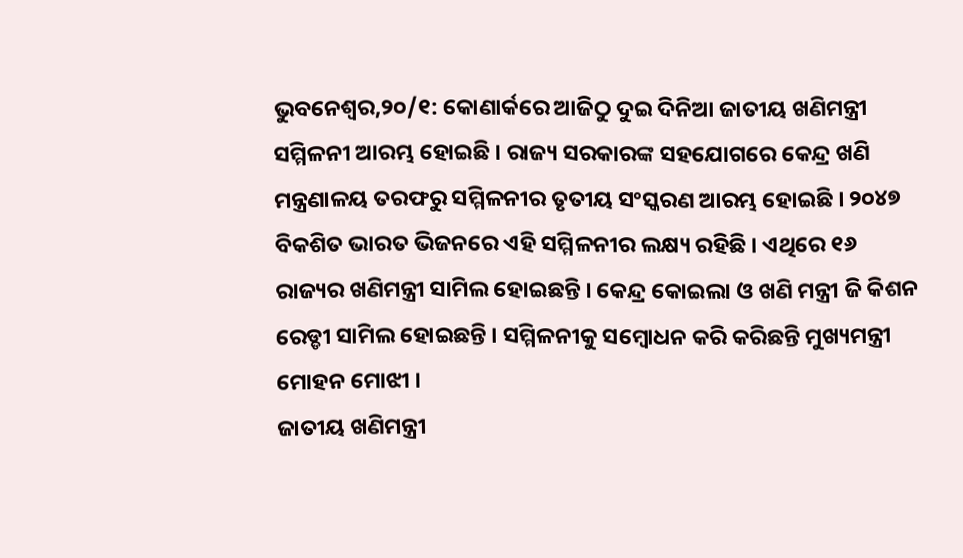ଭୁବନେଶ୍ବର,୨୦/୧: କୋଣାର୍କରେ ଆଜିଠୁ ଦୁଇ ଦିନିଆ ଜାତୀୟ ଖଣିମନ୍ତ୍ରୀ ସମ୍ମିଳନୀ ଆରମ୍ଭ ହୋଇଛି । ରାଜ୍ୟ ସରକାରଙ୍କ ସହଯୋଗରେ କେନ୍ଦ୍ର ଖଣି ମନ୍ତ୍ରଣାଳୟ ତରଫରୁ ସମ୍ମିଳନୀର ତୃତୀୟ ସଂସ୍କରଣ ଆରମ୍ଭ ହୋଇଛି । ୨୦୪୭ ବିକଶିତ ଭାରତ ଭିଜନରେ ଏହି ସମ୍ମିଳନୀର ଲକ୍ଷ୍ୟ ରହିଛି । ଏଥିରେ ୧୬ ରାଜ୍ୟର ଖଣିମନ୍ତ୍ରୀ ସାମିଲ ହୋଇଛନ୍ତି । କେନ୍ଦ୍ର କୋଇଲା ଓ ଖଣି ମନ୍ତ୍ରୀ ଜି କିଶନ ରେଡ୍ଡୀ ସାମିଲ ହୋଇଛନ୍ତି । ସମ୍ମିଳନୀକୁ ସମ୍ବୋଧନ କରି କରିଛନ୍ତି ମୁଖ୍ୟମନ୍ତ୍ରୀ ମୋହନ ମୋଝୀ ।
ଜାତୀୟ ଖଣିମନ୍ତ୍ରୀ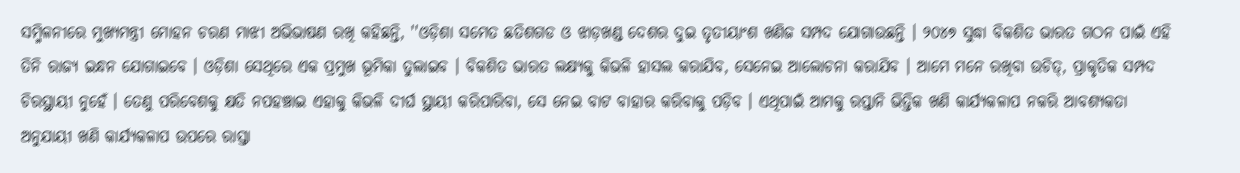ସମ୍ମିଳନୀରେ ମୁଖ୍ୟମନ୍ତ୍ରୀ ମୋହନ ଚରଣ ମାଝୀ ଅଭିଭାଷଣ ରଖି କହିଛନ୍ତି, ''ଓଡ଼ିଶା ସମେତ ଛତିଶଗଡ ଓ ଝାଡ଼ଖଣ୍ଡ ଦେଶର ଦୁଇ ତୃତୀୟାଂଶ ଖଣିଜ ସମ୍ପଦ ଯୋଗାଉଛନ୍ତି । ୨୦୪୭ ସୁଦ୍ଧା ବିକଶିତ ଭାରତ ଗଠନ ପାଇଁ ଏହି ତିନି ରାଜ୍ୟ ଇନ୍ଧନ ଯୋଗାଇବେ । ଓଡ଼ିଶା ସେଥିରେ ଏକ ପ୍ରମୁଖ ଭୂମିକା ତୁଲାଇବ । ବିକଶିତ ଭାରତ ଲକ୍ଷ୍ୟକୁ କିଭଳି ହାସଲ କରାଯିବ, ସେନେଇ ଆଲୋଚନା କରାଯିବ । ଆମେ ମନେ ରଖିବା ଉଚିତ୍, ପ୍ରାକୃତିକ ସମ୍ପଦ ଚିରସ୍ଥାୟୀ ନୁହେଁ । ତେଣୁ ପରିବେଶକୁ କ୍ଷତି ନପହଞ୍ଚାଇ ଏହାକୁ କିଭଳି ଦୀର୍ଘ ସ୍ଥାୟୀ କରିପାରିବା, ସେ ନେଇ ବାଟ ବାହାର କରିବାକୁ ପଡ଼ିବ । ଏଥିପାଇଁ ଆମକୁ ରପ୍ତାନି ଭିତ୍ତିକ ଖଣି କାର୍ଯ୍ୟକଳାପ ନକରି ଆବଶ୍ୟକତା ଅନୁଯାୟୀ ଖଣି କାର୍ଯ୍ୟକଳାପ ଉପରେ ରାସ୍ତା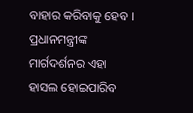ବାହାର କରିବାକୁ ହେବ । ପ୍ରଧାନମନ୍ତ୍ରୀଙ୍କ ମାର୍ଗଦର୍ଶନର ଏହା ହାସଲ ହୋଇପାରିବ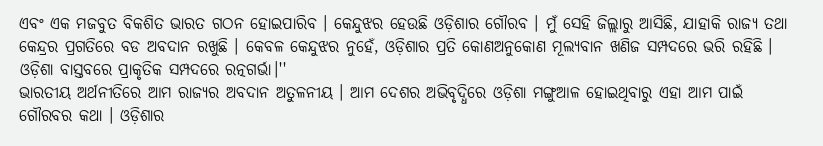ଏବଂ ଏକ ମଜବୁତ ବିକଶିତ ଭାରତ ଗଠନ ହୋଇପାରିବ । କେନ୍ଦୁଝର ହେଉଛି ଓଡ଼ିଶାର ଗୌରବ । ମୁଁ ସେହି ଜିଲ୍ଲାରୁ ଆସିଛି, ଯାହାକି ରାଜ୍ୟ ତଥା କେନ୍ଦ୍ରର ପ୍ରଗତିରେ ବଡ ଅବଦାନ ରଖୁଛି । କେବଳ କେନ୍ଦୁଝର ନୁହେଁ, ଓଡ଼ିଶାର ପ୍ରତି କୋଣଅନୁକୋଣ ମୂଲ୍ୟବାନ ଖଣିଜ ସମ୍ପଦରେ ଭରି ରହିଛି । ଓଡ଼ିଶା ବାସ୍ତବରେ ପ୍ରାକୃତିକ ସମ୍ପଦରେ ରତ୍ନଗର୍ଭା।''
ଭାରତୀୟ ଅର୍ଥନୀତିରେ ଆମ ରାଜ୍ୟର ଅବଦାନ ଅତୁଳନୀୟ । ଆମ ଦେଶର ଅଭିବୃଦ୍ଧିରେ ଓଡ଼ିଶା ମଙ୍ଗୁଆଳ ହୋଇଥିବାରୁ ଏହା ଆମ ପାଇଁ ଗୌରବର କଥା । ଓଡ଼ିଶାର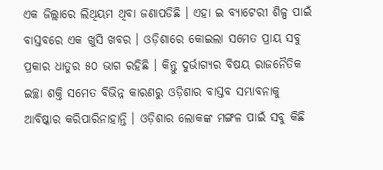ଏକ ଜିଲ୍ଲାରେ ଲିଥିୟମ ଥିବା ଜଣାପଡିଛି । ଏହା ଇ ବ୍ୟାଟେରୀ ଶିଳ୍ପ ପାଇଁ ବାସ୍ତବରେ ଏକ ଖୁସି ଖବର । ଓଡ଼ିଶାରେ କୋଇଲା ସମେତ ପ୍ରାୟ ସବୁ ପ୍ରକାର ଧାତୁର ୫୦ ଭାଗ ରହିଛି । କିନ୍ତୁ ଦୁର୍ଭାଗ୍ୟର ବିଷୟ ରାଜନୈତିକ ଇଚ୍ଛା ଶକ୍ତି ସମେତ ବିଭିନ୍ନ କାରଣରୁ ଓଡ଼ିଶାର ବାସ୍ତବ ସମ୍ଭାବନାକୁ ଆବିଷ୍କାର କରିପାରିନାହାନ୍ତି । ଓଡ଼ିଶାର ଲୋକଙ୍କ ମଙ୍ଗଳ ପାଇଁ ସବୁ କିଛି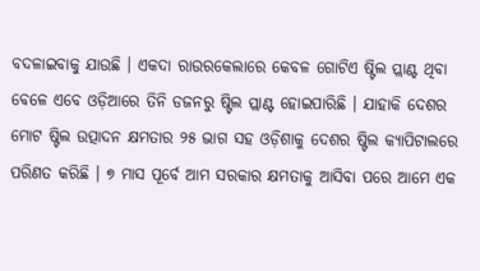ବଦଳାଇବାକୁ ଯାଉଛି । ଏକଦା ରାଉରକେଲାରେ କେବଳ ଗୋଟିଏ ଷ୍ଟିଲ ପ୍ଲାଣ୍ଟ ଥିବା ବେଳେ ଏବେ ଓଡ଼ିଆରେ ତିନି ଡଜନରୁ ଷ୍ଟିଲ ପ୍ଲାଣ୍ଟ ହୋଇପାରିଛି । ଯାହାକି ଦେଶର ମୋଟ ଷ୍ଟିଲ ଉତ୍ପାଦନ କ୍ଷମତାର ୨୫ ଭାଗ ସହ ଓଡ଼ିଶାକୁ ଦେଶର ଷ୍ଟିଲ କ୍ୟାପିଟାଲରେ ପରିଣତ କରିଛି । ୭ ମାସ ପୂର୍ବେ ଆମ ସରକାର କ୍ଷମତାକୁ ଆସିବା ପରେ ଆମେ ଏକ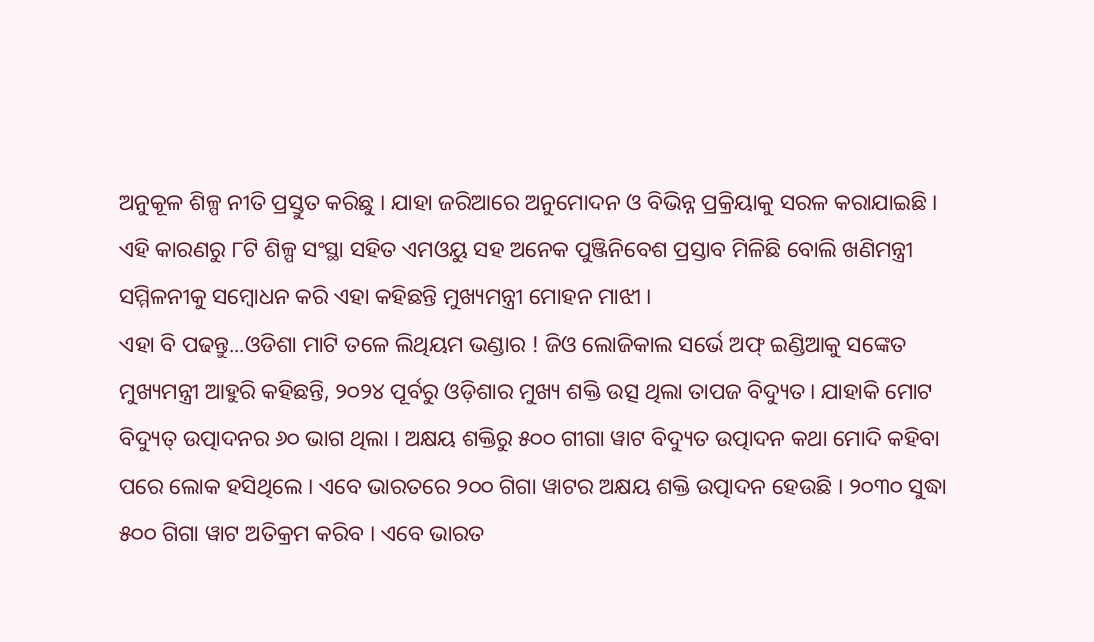ଅନୁକୂଳ ଶିଳ୍ପ ନୀତି ପ୍ରସ୍ତୁତ କରିଛୁ । ଯାହା ଜରିଆରେ ଅନୁମୋଦନ ଓ ବିଭିନ୍ନ ପ୍ରକ୍ରିୟାକୁ ସରଳ କରାଯାଇଛି । ଏହି କାରଣରୁ ୮ଟି ଶିଳ୍ପ ସଂସ୍ଥା ସହିତ ଏମଓୟୁ ସହ ଅନେକ ପୁଞ୍ଜିନିବେଶ ପ୍ରସ୍ତାବ ମିଳିଛି ବୋଲି ଖଣିମନ୍ତ୍ରୀ ସମ୍ମିଳନୀକୁ ସମ୍ବୋଧନ କରି ଏହା କହିଛନ୍ତି ମୁଖ୍ୟମନ୍ତ୍ରୀ ମୋହନ ମାଝୀ ।
ଏହା ବି ପଢନ୍ତୁ...ଓଡିଶା ମାଟି ତଳେ ଲିଥିୟମ ଭଣ୍ଡାର ! ଜିଓ ଲୋଜିକାଲ ସର୍ଭେ ଅଫ୍ ଇଣ୍ଡିଆକୁ ସଙ୍କେତ
ମୁଖ୍ୟମନ୍ତ୍ରୀ ଆହୁରି କହିଛନ୍ତି, ୨୦୨୪ ପୂର୍ବରୁ ଓଡ଼ିଶାର ମୁଖ୍ୟ ଶକ୍ତି ଉତ୍ସ ଥିଲା ତାପଜ ବିଦ୍ୟୁତ। ଯାହାକି ମୋଟ ବିଦ୍ୟୁତ୍ ଉତ୍ପାଦନର ୬୦ ଭାଗ ଥିଲା । ଅକ୍ଷୟ ଶକ୍ତିରୁ ୫୦୦ ଗୀଗା ୱାଟ ବିଦ୍ୟୁତ ଉତ୍ପାଦନ କଥା ମୋଦି କହିବା ପରେ ଲୋକ ହସିଥିଲେ । ଏବେ ଭାରତରେ ୨୦୦ ଗିଗା ୱାଟର ଅକ୍ଷୟ ଶକ୍ତି ଉତ୍ପାଦନ ହେଉଛି । ୨୦୩୦ ସୁଦ୍ଧା ୫୦୦ ଗିଗା ୱାଟ ଅତିକ୍ରମ କରିବ । ଏବେ ଭାରତ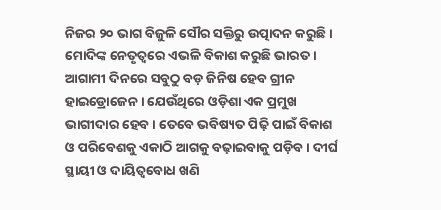ନିଜର ୨୦ ଭାଗ ବିଜୁଳି ସୌର ସକ୍ତିରୁ ଉତ୍ପାଦନ କରୁଛି । ମୋଦିଙ୍କ ନେତୃତ୍ୱରେ ଏଭଳି ବିକାଶ କରୁଛି ଭାରତ । ଆଗାମୀ ଦିନରେ ସବୁଠୁ ବଡ଼ ଜିନିଷ ହେବ ଗ୍ରୀନ ହାଇଡ୍ରୋଜେନ । ଯେଉଁଥିରେ ଓଡ଼ିଶା ଏକ ପ୍ରମୁଖ ଭାଗୀଦାର ହେବ । ତେବେ ଭବିଷ୍ୟତ ପିଢ଼ି ପାଇଁ ବିକାଶ ଓ ପରିବେଶକୁ ଏକାଠି ଆଗକୁ ବଢ଼ାଇବାକୁ ପଡ଼ିବ । ଦୀର୍ଘ ସ୍ଥାୟୀ ଓ ଦାୟିତ୍ୱବୋଧ ଖଣି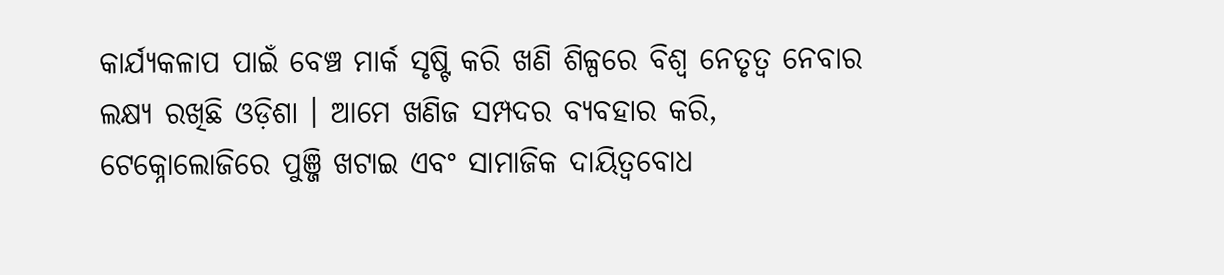କାର୍ଯ୍ୟକଳାପ ପାଇଁ ବେଞ୍ଚ ମାର୍କ ସୃଷ୍ଟି କରି ଖଣି ଶିଳ୍ପରେ ବିଶ୍ଵ ନେତୃତ୍ୱ ନେବାର ଲକ୍ଷ୍ୟ ରଖିଛି ଓଡ଼ିଶା । ଆମେ ଖଣିଜ ସମ୍ପଦର ବ୍ୟବହାର କରି, ଟେକ୍ନୋଲୋଜିରେ ପୁଞ୍ଜି ଖଟାଇ ଏବଂ ସାମାଜିକ ଦାୟିତ୍ୱବୋଧ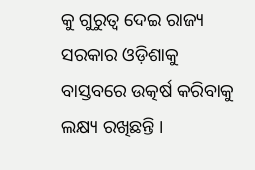କୁ ଗୁରୁତ୍ବ ଦେଇ ରାଜ୍ୟ ସରକାର ଓଡ଼ିଶାକୁ ବାସ୍ତବରେ ଉତ୍କର୍ଷ କରିବାକୁ ଲକ୍ଷ୍ୟ ରଖିଛନ୍ତି ।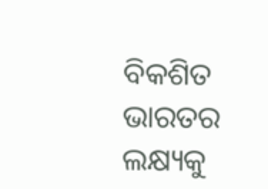ବିକଶିତ ଭାରତର ଲକ୍ଷ୍ୟକୁ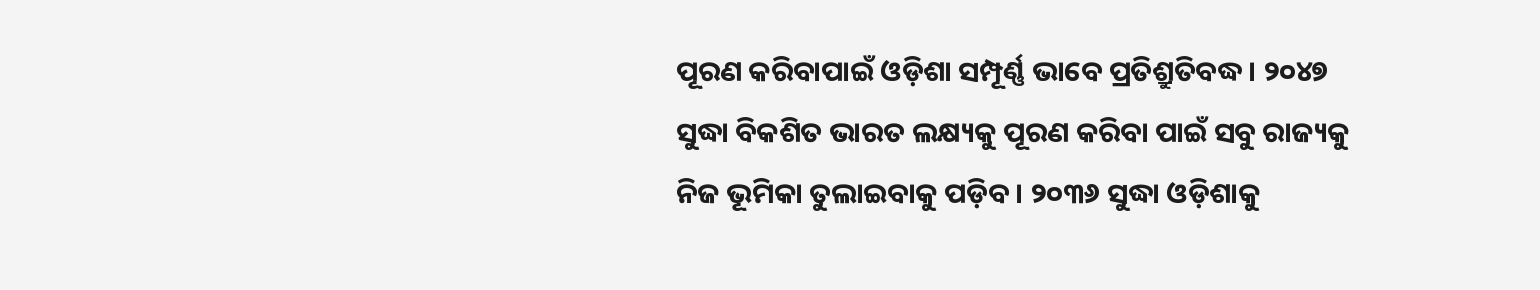ପୂରଣ କରିବାପାଇଁ ଓଡ଼ିଶା ସମ୍ପୂର୍ଣ୍ଣ ଭାବେ ପ୍ରତିଶ୍ରୁତିବଦ୍ଧ । ୨୦୪୭ ସୁଦ୍ଧା ବିକଶିତ ଭାରତ ଲକ୍ଷ୍ୟକୁ ପୂରଣ କରିବା ପାଇଁ ସବୁ ରାଜ୍ୟକୁ ନିଜ ଭୂମିକା ତୁଲାଇବାକୁ ପଡ଼ିବ । ୨୦୩୬ ସୁଦ୍ଧା ଓଡ଼ିଶାକୁ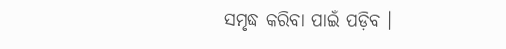ସମୃଦ୍ଧ କରିବା ପାଇଁ ପଡ଼ିବ ।